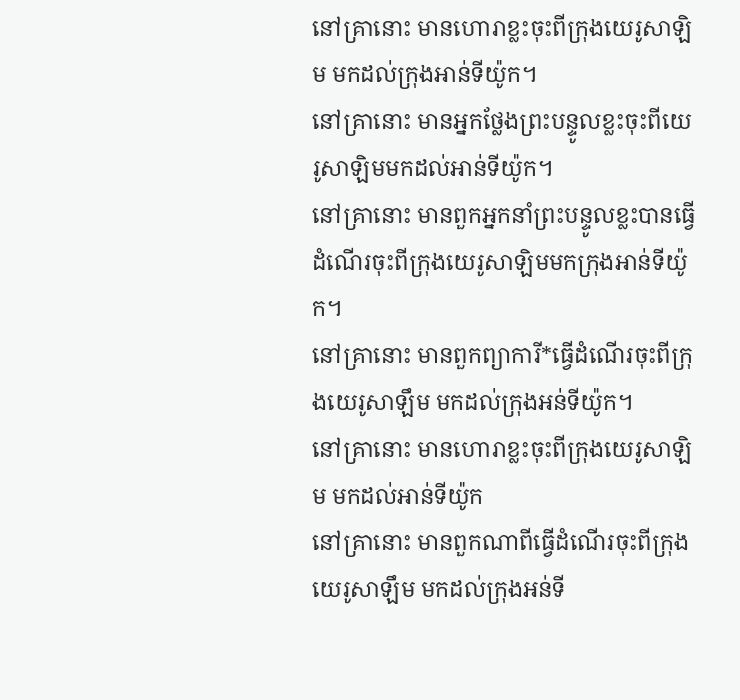នៅគ្រានោះ មានហោរាខ្លះចុះពីក្រុងយេរូសាឡិម មកដល់ក្រុងអាន់ទីយ៉ូក។
នៅគ្រានោះ មានអ្នកថ្លែងព្រះបន្ទូលខ្លះចុះពីយេរូសាឡិមមកដល់អាន់ទីយ៉ូក។
នៅគ្រានោះ មានពួកអ្នកនាំព្រះបន្ទូលខ្លះបានធ្វើដំណើរចុះពីក្រុងយេរូសាឡិមមកក្រុងអាន់ទីយ៉ូក។
នៅគ្រានោះ មានពួកព្យាការី*ធ្វើដំណើរចុះពីក្រុងយេរូសាឡឹម មកដល់ក្រុងអន់ទីយ៉ូក។
នៅគ្រានោះ មានហោរាខ្លះចុះពីក្រុងយេរូសាឡិម មកដល់អាន់ទីយ៉ូក
នៅគ្រានោះ មានពួកណាពីធ្វើដំណើរចុះពីក្រុងយេរូសាឡឹម មកដល់ក្រុងអន់ទី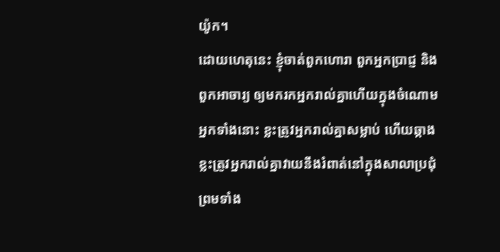យ៉ូក។
ដោយហេតុនេះ ខ្ញុំចាត់ពួកហោរា ពួកអ្នកប្រាជ្ញ និងពួកអាចារ្យ ឲ្យមករកអ្នករាល់គ្នាហើយក្នុងចំណោមអ្នកទាំងនោះ ខ្លះត្រូវអ្នករាល់គ្នាសម្លាប់ ហើយឆ្កាង ខ្លះត្រូវអ្នករាល់គ្នាវាយនឹងរំពាត់នៅក្នុងសាលាប្រជុំ ព្រមទាំង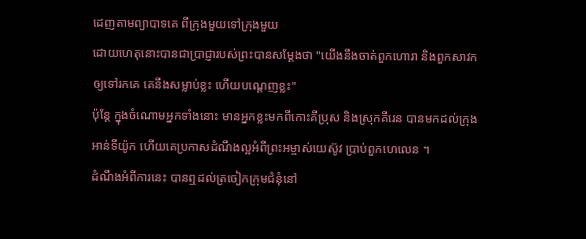ដេញតាមព្យាបាទគេ ពីក្រុងមួយទៅក្រុងមួយ
ដោយហេតុនោះបានជាប្រាជ្ញារបស់ព្រះបានសម្តែងថា "យើងនឹងចាត់ពួកហោរា និងពួកសាវកឲ្យទៅរកគេ គេនឹងសម្លាប់ខ្លះ ហើយបណ្តេញខ្លះ"
ប៉ុន្ដែ ក្នុងចំណោមអ្នកទាំងនោះ មានអ្នកខ្លះមកពីកោះគីប្រុស និងស្រុកគីរេន បានមកដល់ក្រុងអាន់ទីយ៉ូក ហើយគេប្រកាសដំណឹងល្អអំពីព្រះអម្ចាស់យេស៊ូវ ប្រាប់ពួកហេលេន ។
ដំណឹងអំពីការនេះ បានឮដល់ត្រចៀកក្រុមជំនុំនៅ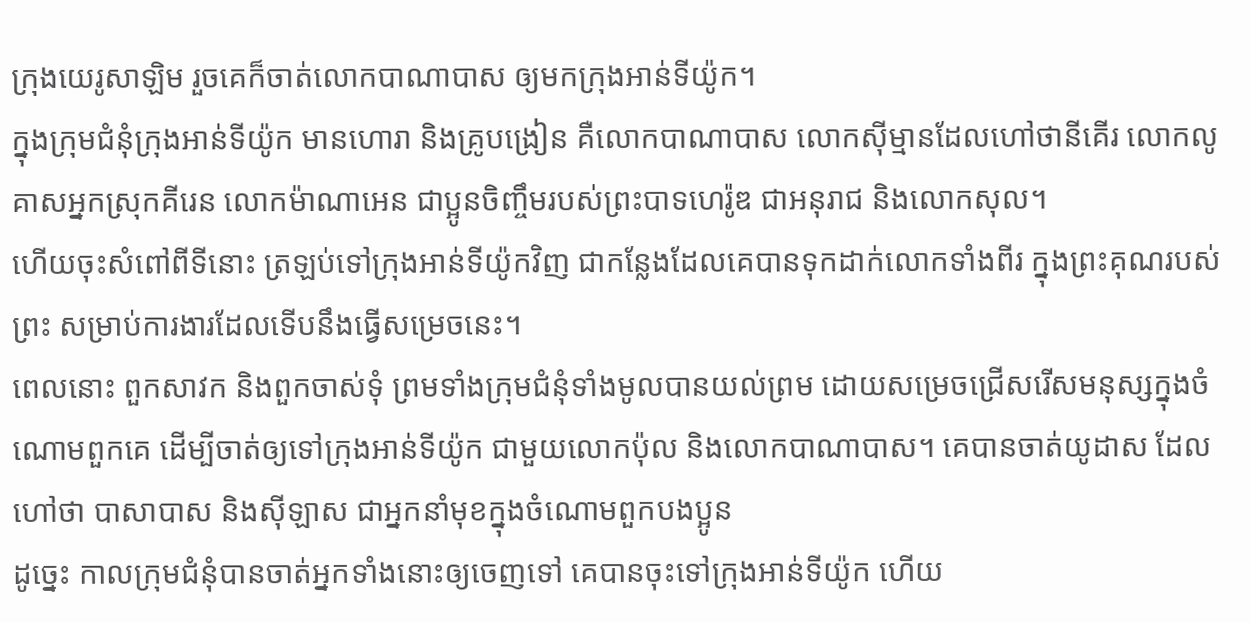ក្រុងយេរូសាឡិម រួចគេក៏ចាត់លោកបាណាបាស ឲ្យមកក្រុងអាន់ទីយ៉ូក។
ក្នុងក្រុមជំនុំក្រុងអាន់ទីយ៉ូក មានហោរា និងគ្រូបង្រៀន គឺលោកបាណាបាស លោកស៊ីម្មានដែលហៅថានីគើរ លោកលូគាសអ្នកស្រុកគីរេន លោកម៉ាណាអេន ជាប្អូនចិញ្ចឹមរបស់ព្រះបាទហេរ៉ូឌ ជាអនុរាជ និងលោកសុល។
ហើយចុះសំពៅពីទីនោះ ត្រឡប់ទៅក្រុងអាន់ទីយ៉ូកវិញ ជាកន្លែងដែលគេបានទុកដាក់លោកទាំងពីរ ក្នុងព្រះគុណរបស់ព្រះ សម្រាប់ការងារដែលទើបនឹងធ្វើសម្រេចនេះ។
ពេលនោះ ពួកសាវក និងពួកចាស់ទុំ ព្រមទាំងក្រុមជំនុំទាំងមូលបានយល់ព្រម ដោយសម្រេចជ្រើសរើសមនុស្សក្នុងចំណោមពួកគេ ដើម្បីចាត់ឲ្យទៅក្រុងអាន់ទីយ៉ូក ជាមួយលោកប៉ុល និងលោកបាណាបាស។ គេបានចាត់យូដាស ដែលហៅថា បាសាបាស និងស៊ីឡាស ជាអ្នកនាំមុខក្នុងចំណោមពួកបងប្អូន
ដូច្នេះ កាលក្រុមជំនុំបានចាត់អ្នកទាំងនោះឲ្យចេញទៅ គេបានចុះទៅក្រុងអាន់ទីយ៉ូក ហើយ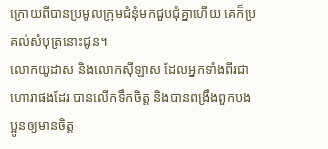ក្រោយពីបានប្រមូលក្រុមជំនុំមកជួបជុំគ្នាហើយ គេក៏ប្រគល់សំបុត្រនោះជូន។
លោកយូដាស និងលោកស៊ីឡាស ដែលអ្នកទាំងពីរជាហោរាផងដែរ បានលើកទឹកចិត្ត និងបានពង្រឹងពួកបងប្អូនឲ្យមានចិត្ត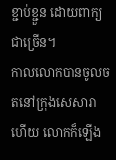ខ្ជាប់ខ្ជួន ដោយពាក្យជាច្រើន។
កាលលោកបានចូលចតនៅក្រុងសេសារាហើយ លោកក៏ឡើង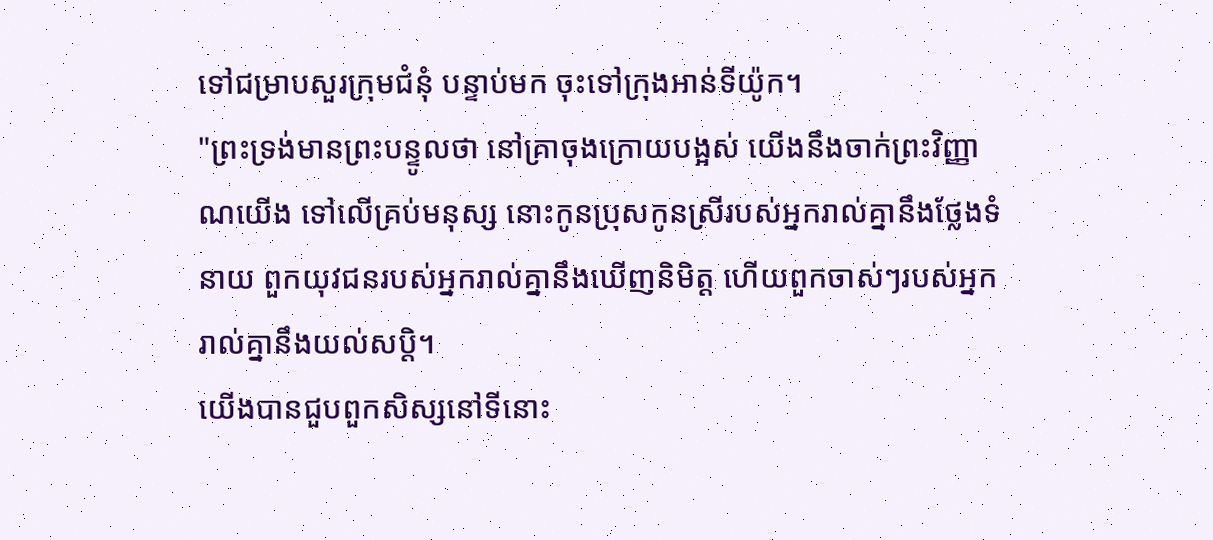ទៅជម្រាបសួរក្រុមជំនុំ បន្ទាប់មក ចុះទៅក្រុងអាន់ទីយ៉ូក។
"ព្រះទ្រង់មានព្រះបន្ទូលថា នៅគ្រាចុងក្រោយបង្អស់ យើងនឹងចាក់ព្រះវិញ្ញាណយើង ទៅលើគ្រប់មនុស្ស នោះកូនប្រុសកូនស្រីរបស់អ្នករាល់គ្នានឹងថ្លែងទំនាយ ពួកយុវជនរបស់អ្នករាល់គ្នានឹងឃើញនិមិត្ត ហើយពួកចាស់ៗរបស់អ្នករាល់គ្នានឹងយល់សប្តិ។
យើងបានជួបពួកសិស្សនៅទីនោះ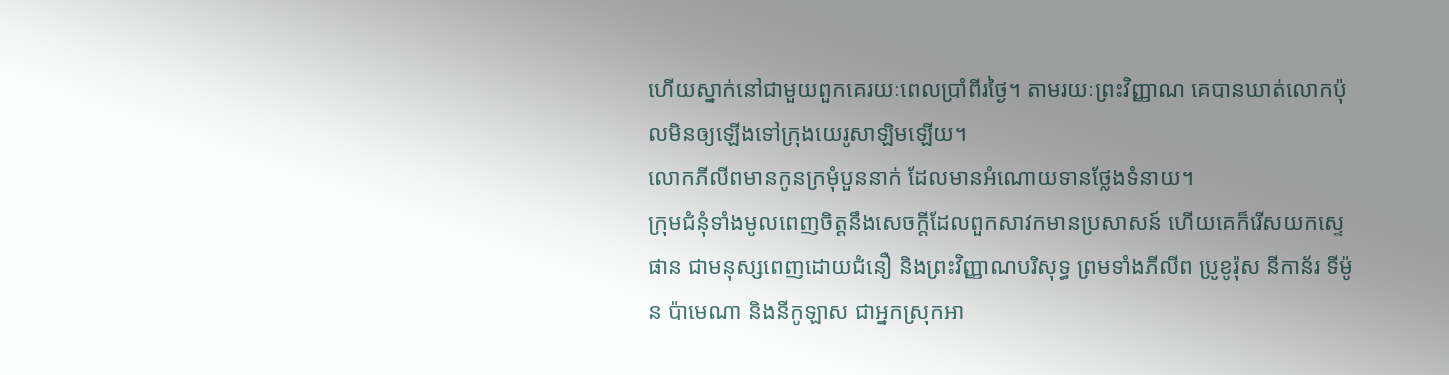ហើយស្នាក់នៅជាមួយពួកគេរយៈពេលប្រាំពីរថ្ងៃ។ តាមរយៈព្រះវិញ្ញាណ គេបានឃាត់លោកប៉ុលមិនឲ្យឡើងទៅក្រុងយេរូសាឡិមឡើយ។
លោកភីលីពមានកូនក្រមុំបួននាក់ ដែលមានអំណោយទានថ្លែងទំនាយ។
ក្រុមជំនុំទាំងមូលពេញចិត្តនឹងសេចក្ដីដែលពួកសាវកមានប្រសាសន៍ ហើយគេក៏រើសយកស្ទេផាន ជាមនុស្សពេញដោយជំនឿ និងព្រះវិញ្ញាណបរិសុទ្ធ ព្រមទាំងភីលីព ប្រូខូរ៉ុស នីកាន័រ ទីម៉ូន ប៉ាមេណា និងនីកូឡាស ជាអ្នកស្រុកអា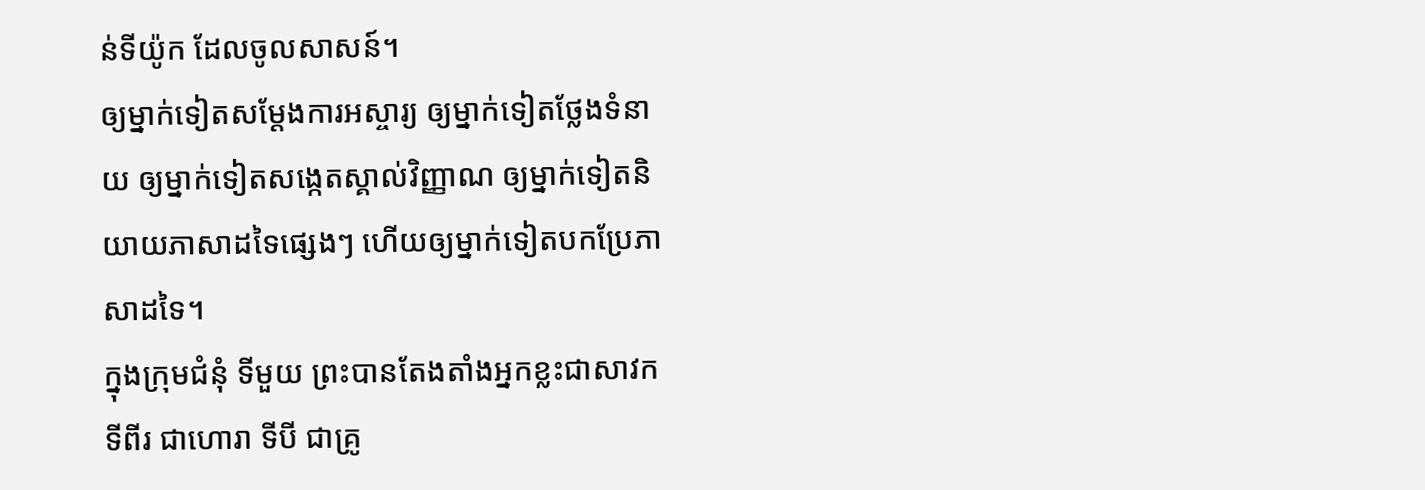ន់ទីយ៉ូក ដែលចូលសាសន៍។
ឲ្យម្នាក់ទៀតសម្ដែងការអស្ចារ្យ ឲ្យម្នាក់ទៀតថ្លែងទំនាយ ឲ្យម្នាក់ទៀតសង្កេតស្គាល់វិញ្ញាណ ឲ្យម្នាក់ទៀតនិយាយភាសាដទៃផ្សេងៗ ហើយឲ្យម្នាក់ទៀតបកប្រែភាសាដទៃ។
ក្នុងក្រុមជំនុំ ទីមួយ ព្រះបានតែងតាំងអ្នកខ្លះជាសាវក ទីពីរ ជាហោរា ទីបី ជាគ្រូ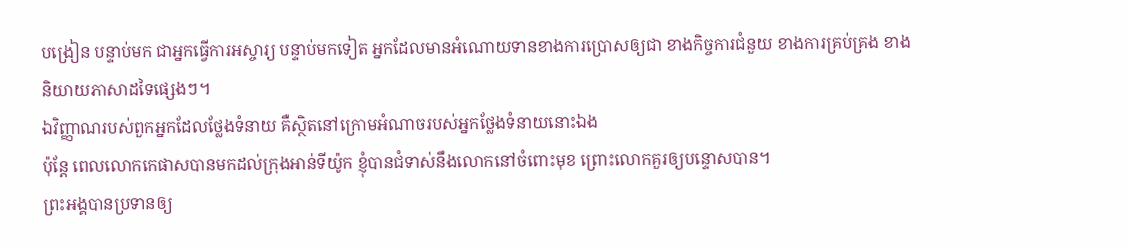បង្រៀន បន្ទាប់មក ជាអ្នកធ្វើការអស្ចារ្យ បន្ទាប់មកទៀត អ្នកដែលមានអំណោយទានខាងការប្រោសឲ្យជា ខាងកិច្ចការជំនួយ ខាងការគ្រប់គ្រង ខាងនិយាយភាសាដទៃផ្សេងៗ។
ឯវិញ្ញាណរបស់ពួកអ្នកដែលថ្លែងទំនាយ គឺស្ថិតនៅក្រោមអំណាចរបស់អ្នកថ្លែងទំនាយនោះឯង
ប៉ុន្តែ ពេលលោកកេផាសបានមកដល់ក្រុងអាន់ទីយ៉ូក ខ្ញុំបានជំទាស់នឹងលោកនៅចំពោះមុខ ព្រោះលោកគួរឲ្យបន្ទោសបាន។
ព្រះអង្គបានប្រទានឲ្យ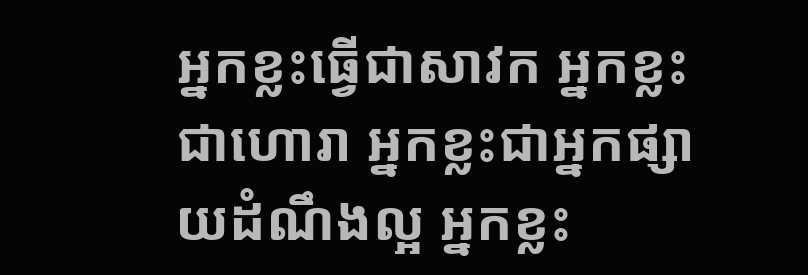អ្នកខ្លះធ្វើជាសាវក អ្នកខ្លះជាហោរា អ្នកខ្លះជាអ្នកផ្សាយដំណឹងល្អ អ្នកខ្លះ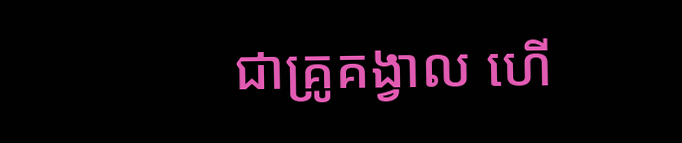ជាគ្រូគង្វាល ហើ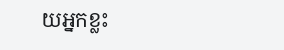យអ្នកខ្លះ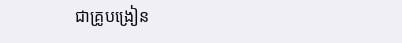ជាគ្រូបង្រៀន